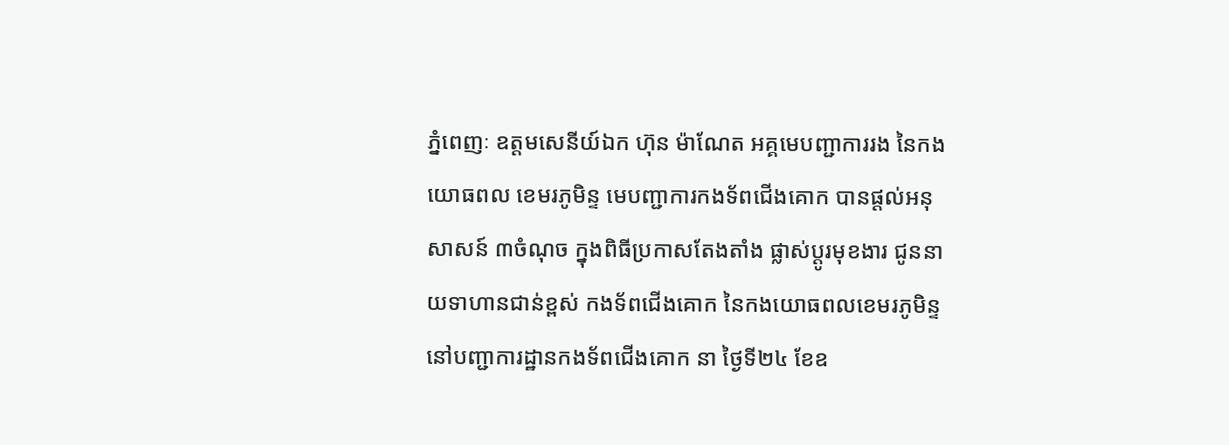ភ្នំពេញៈ ឧត្តមសេនីយ៍ឯក ហ៊ុន ម៉ាណែត អគ្គមេបញ្ជាការរង នៃកងយោធពល ខេមរភូមិន្ទ មេបញ្ជាការកងទ័ពជើងគោក បានផ្តល់អនុសាសន៍ ៣ចំណុច ក្នុងពិធីប្រកាសតែងតាំង ផ្លាស់ប្តូរមុខងារ ជូននាយទាហានជាន់ខ្ពស់ កងទ័ពជើងគោក នៃកងយោធពលខេមរភូមិន្ទ នៅបញ្ជាការដ្ឋានកងទ័ពជើងគោក នា ថ្ងៃទី២៤ ខែឧ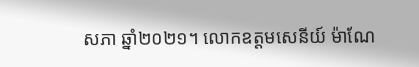សភា ឆ្នាំ២០២១។ លោកឧត្តមសេនីយ៍ ម៉ាណែ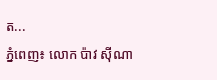ត...
ភ្នំពេញ៖ លោក ប៉ាវ ស៊ីណា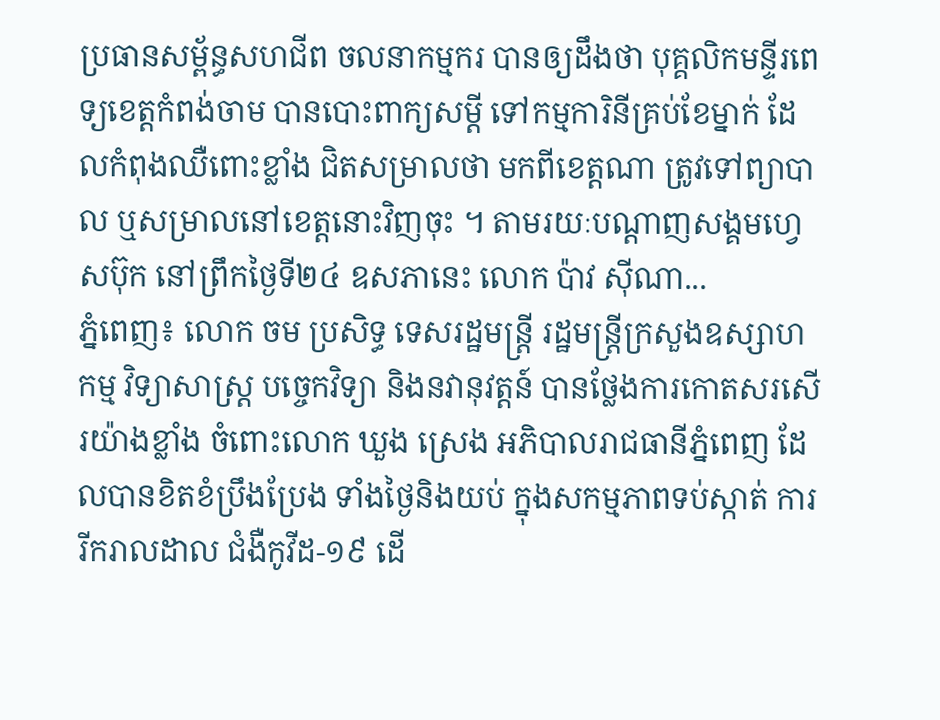ប្រធានសម្ព័ន្ធសហជីព ចលនាកម្មករ បានឲ្យដឹងថា បុគ្គលិកមន្ទីរពេទ្យខេត្តកំពង់ចាម បានបោះពាក្យសម្ដី ទៅកម្មការិនីគ្រប់ខែម្នាក់ ដែលកំពុងឈឺពោះខ្លាំង ជិតសម្រាលថា មកពីខេត្តណា ត្រូវទៅព្យាបាល ឬសម្រាលនៅខេត្តនោះវិញចុះ ។ តាមរយៈបណ្ដាញសង្គមហ្វេសប៊ុក នៅព្រឹកថ្ងៃទី២៤ ឧសភានេះ លោក ប៉ាវ ស៊ីណា...
ភ្នំពេញ៖ លោក ចម ប្រសិទ្ធ ទេសរដ្ឋមន្ត្រី រដ្ឋមន្ត្រីក្រសួងឧស្សាហកម្ម វិទ្យាសាស្ត្រ បច្ចេកវិទ្យា និងនវានុវត្តន៍ បានថ្លែងការកោតសរសើរយ៉ាងខ្លាំង ចំពោះលោក ឃួង ស្រេង អភិបាលរាជធានីភ្នំពេញ ដែលបានខិតខំប្រឹងប្រែង ទាំងថ្ងៃនិងយប់ ក្នុងសកម្មភាពទប់ស្កាត់ ការរីករាលដាល ជំងឺកូវីដ-១៩ ដើ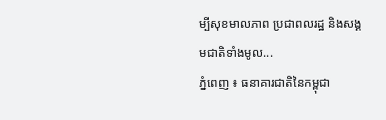ម្បីសុខមាលភាព ប្រជាពលរដ្ឋ និងសង្គមជាតិទាំងមូល...
ភ្នំពេញ ៖ ធនាគារជាតិនៃកម្ពុជា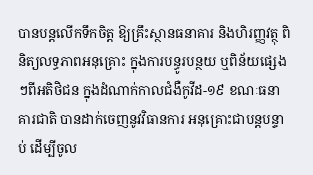បានបន្តលើកទឹកចិត្ត ឱ្យគ្រឹះស្ថានធនាគារ និងហិរញ្ញវត្ថុ ពិនិត្យលទ្ធភាពអនុគ្រោះ ក្នុងការបន្ធូរបន្ថយ ឬពិន័យផ្សេងៗពីអតិថិជន ក្នុងដំណាក់កាលជំងឺកូវីដ-១៩ ខណៈធនាគារជាតិ បានដាក់ចេញនូវវិធានការ អនុគ្រោះជាបន្តបន្ទាប់ ដើម្បីចូល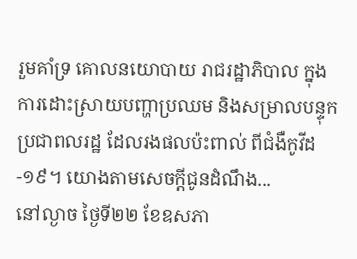រួមគាំទ្រ គោលនយោបាយ រាជរដ្ឋាភិបាល ក្នុងការដោះស្រាយបញ្ហាប្រឈម និងសម្រាលបន្ទុក ប្រជាពលរដ្ឋ ដែលរងផលប៉ះពាល់ ពីជំងឺកូវីដ-១៩។ យោងតាមសេចក្ដីជូនដំណឹង...
នៅល្ងាច ថ្ងៃទី២២ ខែឧសភា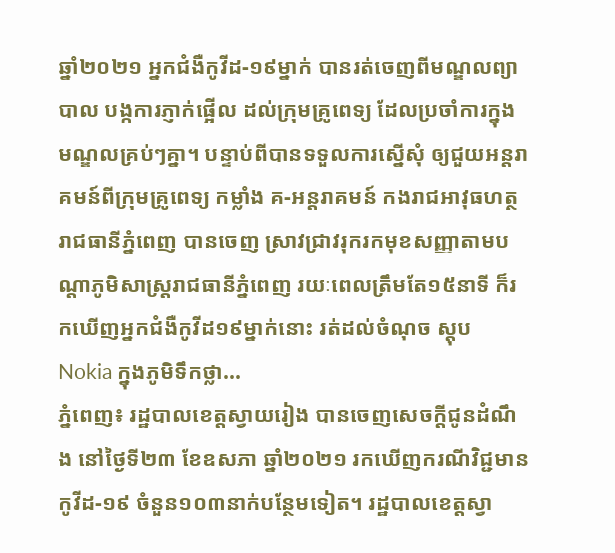ឆ្នាំ២០២១ អ្នកជំងឺកូវីដ-១៩ម្នាក់ បានរត់ចេញពីមណ្ឌលព្យាបាល បង្កការភ្ញាក់ផ្អើល ដល់ក្រុមគ្រូពេទ្យ ដែលប្រចាំការក្នុងមណ្ឌលគ្រប់ៗគ្នា។ បន្ទាប់ពីបានទទួលការស្នើសុំ ឲ្យជួយអន្តរាគមន៍ពីក្រុមគ្រូពេទ្យ កម្លាំង គ-អន្តរាគមន៍ កងរាជអាវុធហត្ថរាជធានីភ្នំពេញ បានចេញ ស្រាវជ្រាវរុករកមុខសញ្ញាតាមបណ្តាភូមិសាស្ត្ររាជធានីភ្នំពេញ រយៈពេលត្រឹមតែ១៥នាទី ក៏រកឃើញអ្នកជំងឺកូវីដ១៩ម្នាក់នោះ រត់ដល់ចំណុច ស្តុប Nokia ក្នុងភូមិទឹកថ្លា...
ភ្នំពេញ៖ រដ្ឋបាលខេត្តស្វាយរៀង បានចេញសេចក្ដីជូនដំណឹង នៅថ្ងៃទី២៣ ខែឧសភា ឆ្នាំ២០២១ រកឃើញករណីវិជ្ជមានកូវីដ-១៩ ចំនួន១០៣នាក់បន្ថែមទៀត។ រដ្ឋបាលខេត្តស្វា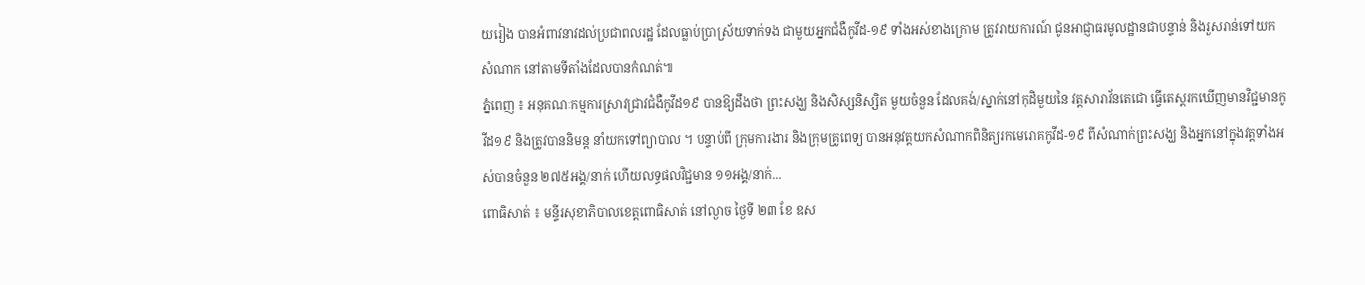យរៀង បានអំពាវនាវដល់ប្រជាពលរដ្ឋ ដែលធ្លាប់ប្រាស្រ័យទាក់ទង ជាមួយអ្នកជំងឺកូវីដ-១៩ ទាំងអស់ខាងក្រោម ត្រូវរាយការណ៍ ជូនអាជ្ញាធរមូលដ្ឋានជាបន្ទាន់ និងរួសរាន់ទៅយកសំណាក នៅតាមទីតាំងដែលបានកំណត់៕
ភ្នំពេញ ៖ អនុគណៈកម្មការស្រាវជ្រាវជំងឺកូវីដ១៩ បានឱ្យដឹងថា ព្រះសង្ឃ និងសិស្សនិស្សិត មួយចំនួន ដែលគង់/ស្នាក់នៅកុដិមួយនៃ វត្តសារាវ័នតេជោ ធ្វើតេស្តរកឃើញមានវិជ្ជមានកូវីដ១៩ និងត្រូវបាននិមន្ត នាំយកទៅព្យាបាល ។ បន្ទាប់ពី ក្រុមការងារ និងក្រុមគ្រូពេទ្យ បានអនុវត្តយកសំណាកពិនិត្យរកមេរោគកូវីដ-១៩ ពីសំណាក់ព្រះសង្ឃ និងអ្នកនៅក្នុងវត្តទាំងអស់បានចំនួន ២៧៥អង្គ/នាក់ ហើយលទ្ធផលវិជ្ជមាន ១១អង្គ/នាក់...
ពោធិសាត់ ៖ មន្ទីរសុខាភិបាលខេត្តពោធិសាត់ នៅល្ងាច ថ្ងៃទី ២៣ ខែ ឧស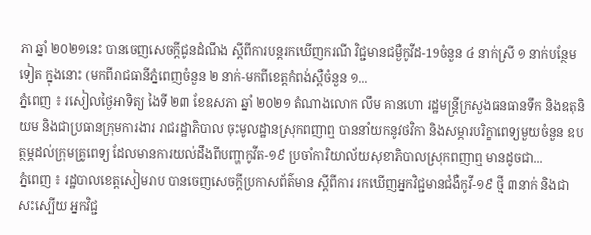ភា ឆ្នាំ ២០២១នេះ បានចេញសេចក្តីជូនដំណឹង ស្តីពីការបន្តរកឃើញករណី វិជ្ជមានជម្ងឺកូវីដ-19ចំនួន ៤ នាក់ស្រី ១ នាក់បន្ថែមទៀត ក្នុងនោះ (មកពីរាជធានីភ្នំពេញចំនួន ២ នាក់-មកពីខេត្តកំពង់ស្ពឺចំនួន ១...
ភ្នំពេញ ៖ រសៀលថ្ងៃអាទិត្យ ងៃទី ២៣ ខែឧសភា ឆ្នាំ ២០២១ តំណាងលោក លឹម គានហោ រដ្ឋមន្ត្រីក្រសួងធនធានទឹក និងឧតុនិយម និងជាប្រធានក្រុមការងារ រាជរដ្ឋាភិបាល ចុះមូលដ្ឋានស្រុកពញាឮ បាននាំយកនូវថវិកា និងសម្ភារបរិក្ខាពេទ្យមួយចំនួន ឧបត្ថម្ភដល់ក្រុមគ្រូពេទ្យ ដែលមានការយល់ដឹងពីបញ្ហាកូវីត-១៩ ប្រចាំការិយាល័យសុខាភិបាលស្រុកពញាឮ មានដូចជា...
ភ្នំពេញ ៖ រដ្ឋបាលខេត្តសៀមរាប បានចេញសេចក្ដីប្រកាសព័ត៌មាន ស្ដីពីការ រកឃើញអ្នកវិជ្ជមានជំងឺកូវី-១៩ ថ្មី ៣នាក់ និងជាសះស្បើយ អ្នកវិជ្ជ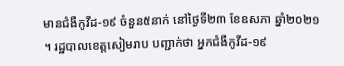មានជំងឺកូវីដ-១៩ ចំនួន៥នាក់ នៅថ្ងៃទី២៣ ខែឧសភា ឆ្នាំ២០២១ ។ រដ្ឋបាលខេត្តសៀមរាប បញ្ជាក់ថា អ្នកជំងឺកូវីដ-១៩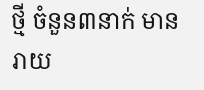ថ្មី ចំនួន៣នាក់ មានរាយ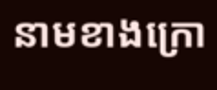នាមខាងក្រោ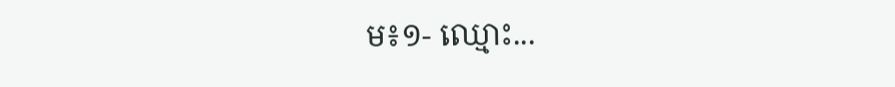ម៖១- ឈ្មោះ...